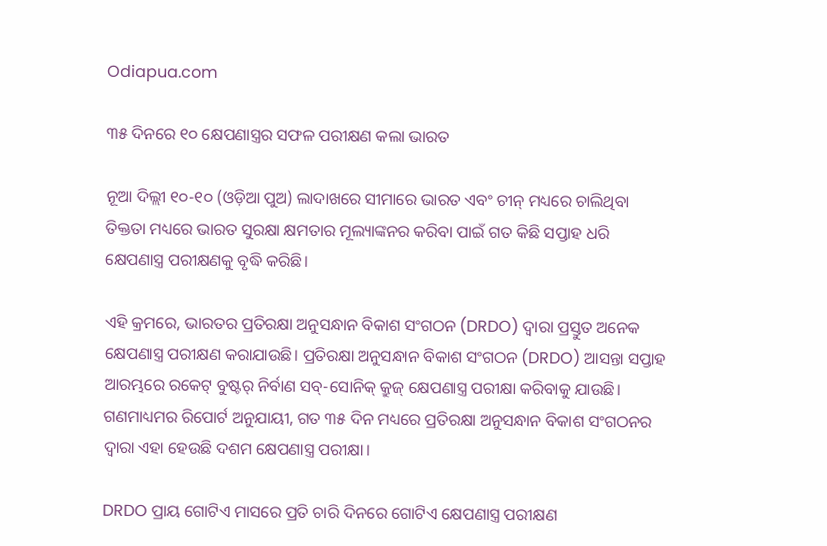Odiapua.com

୩୫ ଦିନରେ ୧୦ କ୍ଷେପଣାସ୍ତ୍ରର ସଫଳ ପରୀକ୍ଷଣ କଲା ଭାରତ

ନୂଆ ଦିଲ୍ଲୀ ୧୦-୧୦ (ଓଡ଼ିଆ ପୁଅ) ଲାଦାଖରେ ସୀମାରେ ଭାରତ ଏବଂ ଚୀନ୍ ମଧ୍ୟରେ ଚାଲିଥିବା ତିକ୍ତତା ମଧ୍ୟରେ ଭାରତ ସୁରକ୍ଷା କ୍ଷମତାର ମୂଲ୍ୟାଙ୍କନର କରିବା ପାଇଁ ଗତ କିଛି ସପ୍ତାହ ଧରି କ୍ଷେପଣାସ୍ତ୍ର ପରୀକ୍ଷଣକୁ ବୃଦ୍ଧି କରିଛି।

ଏହି କ୍ରମରେ, ଭାରତର ପ୍ରତିରକ୍ଷା ଅନୁସନ୍ଧାନ ବିକାଶ ସଂଗଠନ (DRDO) ଦ୍ୱାରା ପ୍ରସ୍ତୁତ ଅନେକ କ୍ଷେପଣାସ୍ତ୍ର ପରୀକ୍ଷଣ କରାଯାଉଛି। ପ୍ରତିରକ୍ଷା ଅନୁସନ୍ଧାନ ବିକାଶ ସଂଗଠନ (DRDO) ଆସନ୍ତା ସପ୍ତାହ ଆରମ୍ଭରେ ରକେଟ୍ ବୁଷ୍ଟର୍ ନିର୍ବାଣ ସବ୍-ସୋନିକ୍ କ୍ରୁଜ୍ କ୍ଷେପଣାସ୍ତ୍ର ପରୀକ୍ଷା କରିବାକୁ ଯାଉଛି। ଗଣମାଧ୍ୟମର ରିପୋର୍ଟ ଅନୁଯାୟୀ, ଗତ ୩୫ ଦିନ ମଧ୍ୟରେ ପ୍ରତିରକ୍ଷା ଅନୁସନ୍ଧାନ ବିକାଶ ସଂଗଠନର ଦ୍ୱାରା ଏହା ହେଉଛି ଦଶମ କ୍ଷେପଣାସ୍ତ୍ର ପରୀକ୍ଷା।

DRDO ପ୍ରାୟ ଗୋଟିଏ ମାସରେ ପ୍ରତି ଚାରି ଦିନରେ ଗୋଟିଏ କ୍ଷେପଣାସ୍ତ୍ର ପରୀକ୍ଷଣ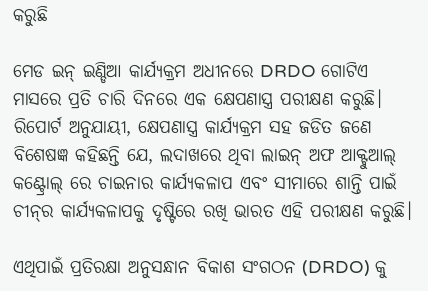କରୁଛି

ମେଡ ଇନ୍ ଇଣ୍ଡିଆ କାର୍ଯ୍ୟକ୍ରମ ଅଧୀନରେ DRDO ଗୋଟିଏ ମାସରେ ପ୍ରତି ଚାରି ଦିନରେ ଏକ କ୍ଷେପଣାସ୍ତ୍ର ପରୀକ୍ଷଣ କରୁଛି। ରିପୋର୍ଟ ଅନୁଯାୟୀ, କ୍ଷେପଣାସ୍ତ୍ର କାର୍ଯ୍ୟକ୍ରମ ସହ ଜଡିତ ଜଣେ ବିଶେଷଜ୍ଞ କହିଛନ୍ତି ଯେ, ଲଦାଖରେ ଥିବା ଲାଇନ୍ ଅଫ ଆକ୍ଟୁଆଲ୍ କଣ୍ଟ୍ରୋଲ୍ ରେ ଚାଇନାର କାର୍ଯ୍ୟକଳାପ ଏବଂ ସୀମାରେ ଶାନ୍ତି ପାଇଁ ଚୀନ୍‌ର କାର୍ଯ୍ୟକଳାପକୁ ଦୃଷ୍ଟିରେ ରଖି ଭାରତ ଏହି ପରୀକ୍ଷଣ କରୁଛି।

ଏଥିପାଇଁ ପ୍ରତିରକ୍ଷା ଅନୁସନ୍ଧାନ ବିକାଶ ସଂଗଠନ (DRDO) କୁ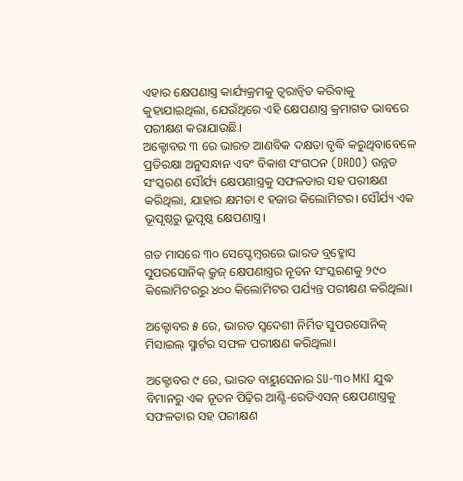ଏହାର କ୍ଷେପଣାସ୍ତ୍ର କାର୍ଯ୍ୟକ୍ରମକୁ ତ୍ୱରାନ୍ୱିତ କରିବାକୁ କୁହାଯାଇଥିଲା, ଯେଉଁଥିରେ ଏହି କ୍ଷେପଣାସ୍ତ୍ର କ୍ରମାଗତ ଭାବରେ ପରୀକ୍ଷଣ କରାଯାଉଛି।
ଅକ୍ଟୋବର ୩ ରେ ଭାରତ ଆଣବିକ ଦକ୍ଷତା ବୃଦ୍ଧି କରୁଥିବାବେଳେ ପ୍ରତିରକ୍ଷା ଅନୁସନ୍ଧାନ ଏବଂ ବିକାଶ ସଂଗଠନ (DRDO) ଉନ୍ନତ ସଂସ୍କରଣ ସୌର୍ଯ୍ୟ କ୍ଷେପଣାସ୍ତ୍ରକୁ ସଫଳତାର ସହ ପରୀକ୍ଷଣ କରିଥିଲା, ଯାହାର କ୍ଷମତା ୧ ହଜାର କିଲୋମିଟର। ସୌର୍ଯ୍ୟ ଏକ ଭୂପୃଷ୍ଠରୁ ଭୂପୃଷ୍ଠ କ୍ଷେପଣାସ୍ତ୍ର।

ଗତ ମାସରେ ୩୦ ସେପ୍ଟେମ୍ବରରେ ଭାରତ ବ୍ରହ୍ମୋସ ସୁପରସୋନିକ୍ କ୍ରୁଜ୍ କ୍ଷେପଣାସ୍ତ୍ରର ନୂତନ ସଂସ୍କରଣକୁ ୨୯୦ କିଲୋମିଟରରୁ ୪୦୦ କିଲୋମିଟର ପର୍ଯ୍ୟନ୍ତ ପରୀକ୍ଷଣ କରିଥିଲା।

ଅକ୍ଟୋବର ୫ ରେ, ଭାରତ ସ୍ୱଦେଶୀ ନିର୍ମିତ ସୁପରସୋନିକ୍ ମିସାଇଲ୍ ସ୍ମାର୍ଟର ସଫଳ ପରୀକ୍ଷଣ କରିଥିଲା।

ଅକ୍ଟୋବର ୯ ରେ, ଭାରତ ବାୟୁସେନାର SU-୩୦ MKI ଯୁଦ୍ଧ ବିମାନରୁ ଏକ ନୂତନ ପିଢ଼ିର ଆଣ୍ଟି-ରେଡିଏସନ୍ କ୍ଷେପଣାସ୍ତ୍ରକୁ ସଫଳତାର ସହ ପରୀକ୍ଷଣ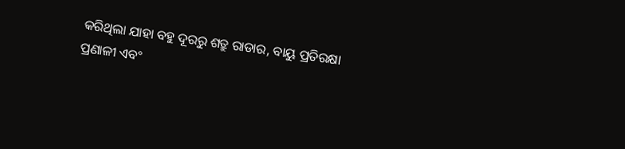କରିଥିଲା ଯାହା ବହୁ ଦୂରରୁ ଶତ୍ରୁ ରାଡାର, ବାୟୁ ପ୍ରତିରକ୍ଷା ପ୍ରଣାଳୀ ଏବଂ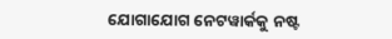ଯୋଗାଯୋଗ ନେଟୱାର୍କକୁ ନଷ୍ଟ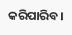କରିପାରିବ।